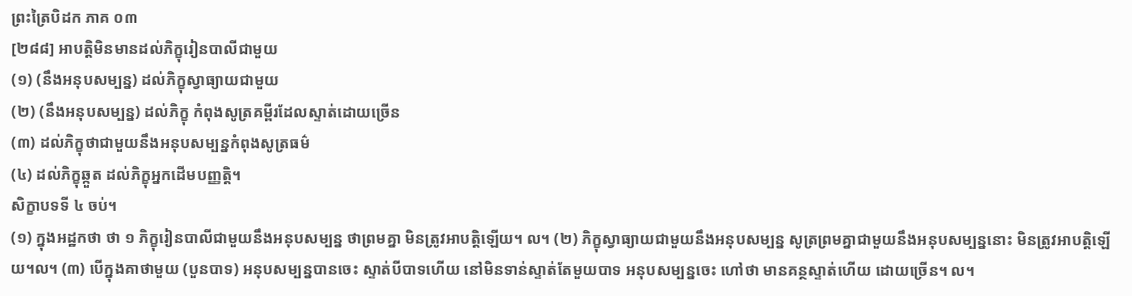ព្រះត្រៃបិដក ភាគ ០៣
[២៨៨] អាបត្ដិមិនមានដល់ភិក្ខុរៀនបាលីជាមួយ
(១) (នឹងអនុបសម្បន្ន) ដល់ភិក្ខុស្វាធ្យាយជាមួយ
(២) (នឹងអនុបសម្បន្ន) ដល់ភិក្ខុ កំពុងសូត្រគម្ពីរដែលស្ទាត់ដោយច្រើន
(៣) ដល់ភិក្ខុថាជាមួយនឹងអនុបសម្បន្នកំពុងសូត្រធម៌
(៤) ដល់ភិក្ខុឆ្កួត ដល់ភិក្ខុអ្នកដើមបញ្ញត្ដិ។
សិក្ខាបទទី ៤ ចប់។
(១) ក្នុងអដ្ឋកថា ថា ១ ភិក្ខុរៀនបាលីជាមួយនឹងអនុបសម្បន្ន ថាព្រមគ្នា មិនត្រូវអាបត្ដិឡើយ។ ល។ (២) ភិក្ខុស្វាធ្យាយជាមួយនឹងអនុបសម្បន្ន សូត្រព្រមគ្នាជាមួយនឹងអនុបសម្បន្ននោះ មិនត្រូវអាបត្ដិឡើយ។ល។ (៣) បើក្នុងគាថាមួយ (បួនបាទ) អនុបសម្បន្នបានចេះ ស្ទាត់បីបាទហើយ នៅមិនទាន់ស្ទាត់តែមួយបាទ អនុបសម្បន្នចេះ ហៅថា មានគន្ថស្ទាត់ហើយ ដោយច្រើន។ ល។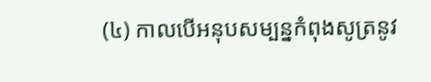(៤) កាលបើអនុបសម្បន្នកំពុងសូត្រនូវ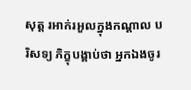សុត្ដ រអាក់រអួលក្នុងកណ្ដាល បរិសទ្យ ភិក្ខុបង្គាប់ថា អ្នកឯងចូរ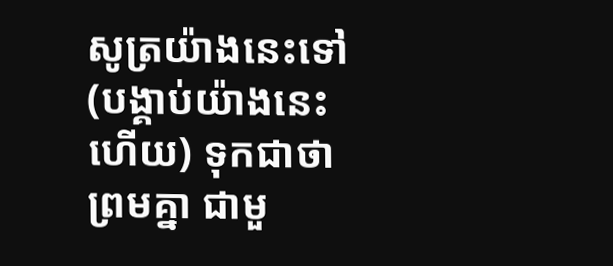សូត្រយ៉ាងនេះទៅ (បង្គាប់យ៉ាងនេះហើយ) ទុកជាថាព្រមគ្នា ជាមួ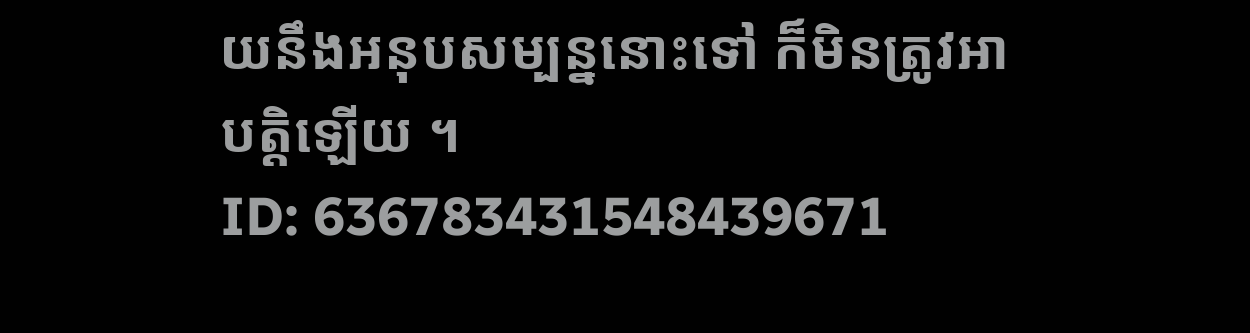យនឹងអនុបសម្បន្ននោះទៅ ក៏មិនត្រូវអាបត្ដិឡើយ ។
ID: 636783431548439671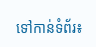ទៅកាន់ទំព័រ៖